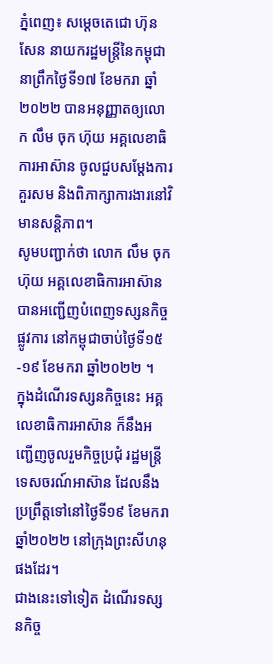ភ្នំពេញ៖ សម្តេចតេជោ ហ៊ុន សែន នាយករដ្ឋមន្ត្រីនៃកម្ពុជា នាព្រឹកថ្ងៃទី១៧ ខែមករា ឆ្នាំ២០២២ បានអនុញ្ញាតឲ្យលោក លឹម ចុក ហ៊ុយ អគ្គលេខាធិការអាស៊ាន ចូលជួបសម្ដែងការគួរសម និងពិភាក្សាការងារនៅវិមានសន្ដិភាព។
សូមបញ្ជាក់ថា លោក លឹម ចុក ហ៊ុយ អគ្គលេខាធិការអាស៊ាន បានអញ្ជើញបំពេញទស្សនកិច្ចផ្លូវការ នៅកម្ពុជាចាប់ថ្ងៃទី១៥-១៩ ខែមករា ឆ្នាំ២០២២ ។
ក្នុងដំណើរទស្សនកិច្ចនេះ អគ្គលេខាធិការអាស៊ាន ក៏នឹងអញ្ជើញចូលរួមកិច្ចប្រជុំ រដ្ឋមន្រ្តីទេសចរណ៍អាស៊ាន ដែលនឹងប្រព្រឹត្តទៅនៅថ្ងៃទី១៩ ខែមករា ឆ្នាំ២០២២ នៅក្រុងព្រះសីហនុ ផងដែរ។
ជាងនេះទៅទៀត ដំណើរទស្សនកិច្ច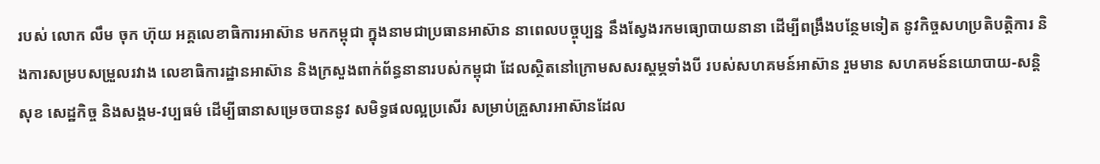របស់ លោក លឹម ចុក ហ៊ុយ អគ្គលេខាធិការអាស៊ាន មកកម្ពុជា ក្នុងនាមជាប្រធានអាស៊ាន នាពេលបច្ចុប្បន្ន នឹងស្វែងរកមធ្យោបាយនានា ដើម្បីពង្រឹងបន្ថែមទៀត នូវកិច្ចសហប្រតិបត្តិការ និងការសម្របសម្រួលរវាង លេខាធិការដ្ឋានអាស៊ាន និងក្រសួងពាក់ព័ន្ធនានារបស់កម្ពុជា ដែលស្ថិតនៅក្រោមសសរស្តម្ភទាំងបី របស់សហគមន៍អាស៊ាន រួមមាន សហគមន៍នយោបាយ-សន្តិសុខ សេដ្ឋកិច្ច និងសង្គម-វប្បធម៌ ដើម្បីធានាសម្រេចបាននូវ សមិទ្ធផលល្អប្រសើរ សម្រាប់គ្រួសារអាស៊ានដែល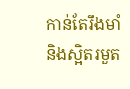កាន់តែរឹងមាំ និងស្អិតរមួត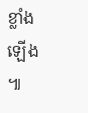ខ្លាំងឡើង ៕